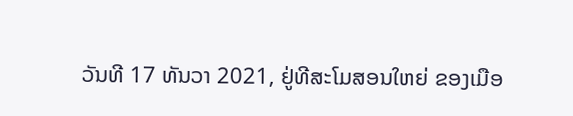ວັນທີ 17 ທັນວາ 2021, ຢູ່ທີສະໂມສອນໃຫຍ່ ຂອງເມືອ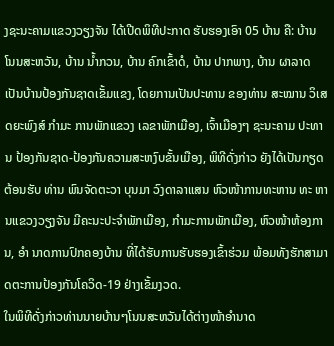ງຊະນະຄາມແຂວງວຽງຈັນ ໄດ້ເປີດພິທີປະກາດ ຮັບຮອງເອົາ 05 ບ້ານ ຄື: ບ້ານ ໂນນສະຫວັນ, ບ້ານ ນໍ້າກວນ, ບ້ານ ຄົກເຂົ້າດໍ, ບ້ານ ປາກພາງ, ບ້ານ ຜາລາດ ເປັນບ້ານປ້ອງກັນຊາດເຂັ້ມແຂງ, ໂດຍການເປັນປະທານ ຂອງທ່ານ ສະໝານ ວິເສດຍະພົງສ໌ ກຳມະ ການພັກແຂວງ ເລຂາພັກເມືອງ, ເຈົ້າເມືອງໆ ຊະນະຄາມ ປະທານ ປ້ອງກັນຊາດ-ປ້ອງກັນຄວາມສະຫງົບຂັ້ນເມືອງ, ພິທີດັ່ງກ່າວ ຍັງໄດ້ເປັນກຽດຕ້ອນຮັບ ທ່ານ ພົນຈັດຕະວາ ບຸນມາ ວົງດາລາແສນ ຫົວໜ້າການທະຫານ ທະ ຫານແຂວງວຽງຈັນ ມີຄະນະປະຈຳພັກເມືອງ, ກຳມະການພັກເມືອງ, ຫົວໜ້າຫ້ອງການ, ອຳ ນາດການປົກຄອງບ້ານ ທີ່ໄດ້ຮັບການຮັບຮອງເຂົ້າຮ່ວມ ພ້ອມທັງຮັກສາມາດຕະການປ້ອງກັນໂຄວິດ-19 ຢ່າງເຂັ້ມງວດ.
ໃນພິທີດັ່ງກ່າວທ່ານນາຍບ້ານໆໂນນສະຫວັນໄດ້ຕ່າງໜ້າອຳນາດ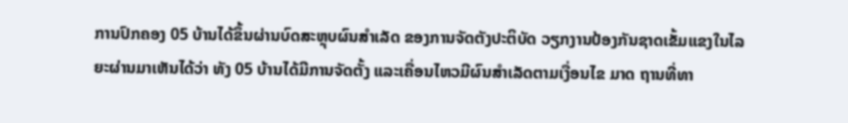ການປົກຄອງ 05 ບ້ານໄດ້ຂຶ້ນຜ່ານບົດສະຫຼຸບຜົນສຳເລັດ ຂອງການຈັດຕັງປະຕິບັດ ວຽກງານປ້ອງກັນຊາດເຂັ້ມແຂງໃນໄລຍະຜ່ານມາເຫັນໄດ້ວ່າ ທັງ 05 ບ້ານໄດ້ມີການຈັດຕັ້ງ ແລະເຄື່ອນໄຫວມີຜົນສຳເລັດຕາມເງື່ອນໄຂ ມາດ ຖານທີ່ທາ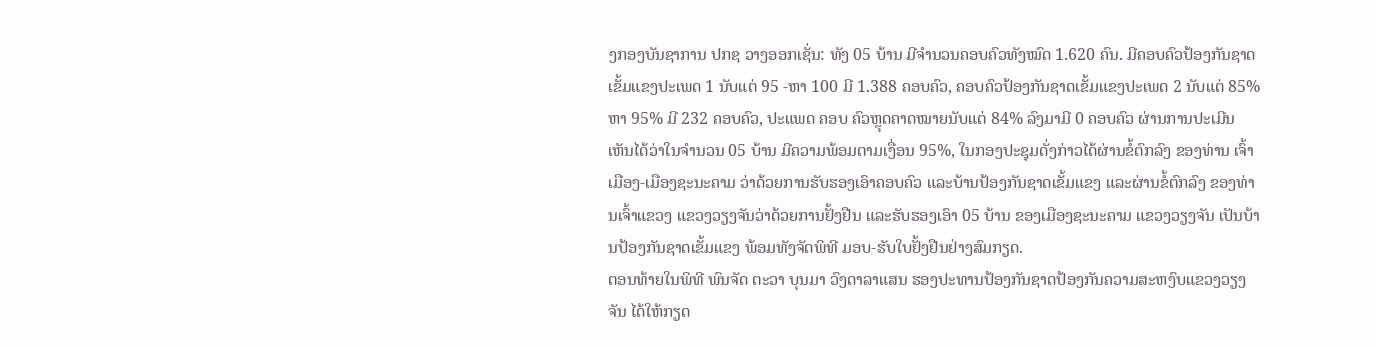ງກອງບັນຊາການ ປກຊ ວາງອອກເຊັ່ນ: ທັງ 05 ບ້ານ ມີຈຳນວນຄອບຄົວທັງໝົດ 1.620 ຄົນ. ມີຄອບຄົວປ້ອງກັນຊາດເຂັ້ມແຂງປະເພດ 1 ນັບແຕ່ 95 -ຫາ 100 ມີ 1.388 ຄອບຄົວ, ຄອບຄົວປ້ອງກັນຊາດເຂັ້ມແຂງປະເພດ 2 ນັບແຕ່ 85% ຫາ 95% ມີ 232 ຄອບຄົວ, ປະແພດ ຄອບ ຄົວຫຼຸດຄາດໝາຍນັບແຕ່ 84% ລົງມາມີ 0 ຄອບຄົວ ຜ່ານການປະເມີນ ເຫັນໄດ້ວ່າໃນຈຳນວນ 05 ບ້ານ ມີຄວາມພ້ອມຕາມເງື່ອນ 95%, ໃນກອງປະຊຸມດັ່ງກ່າວໄດ້ຜ່ານຂໍ້ຕົກລົງ ຂອງທ່ານ ເຈົ້າເມືອງ-ເມືອງຊະນະຄາມ ວ່າດ້ວຍການຮັບຮອງເອົາຄອບຄົວ ແລະບ້ານປ້ອງກັນຊາດເຂັ້ມແຂງ ແລະຜ່ານຂໍ້ຕົກລົງ ຂອງທ່ານເຈົ້າແຂວງ ແຂວງວຽງຈັນວ່າດ້ວຍການຢັ້ງຢືນ ແລະຮັບຮອງເອົາ 05 ບ້ານ ຂອງເມືອງຊະນະຄາມ ແຂວງວຽງຈັນ ເປັນບ້ານປ້ອງກັນຊາດເຂັ້ມແຂງ ພ້ອມທັງຈັດພິທີ ມອບ-ຮັບໃບຢັ້ງຢືນຢ່າງສົມກຽດ.
ຕອນທ້າຍໃນພິທີ ພົນຈັດ ຕະວາ ບຸນມາ ວົງດາລາແສນ ຮອງປະທານປ້ອງກັນຊາດປ້ອງກັນຄວາມສະຫງົບແຂວງວຽງຈັນ ໄດ້ໃຫ້ກຽດ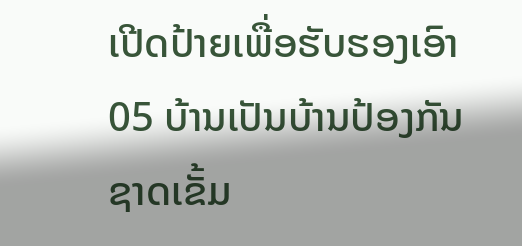ເປີດປ້າຍເພື່ອຮັບຮອງເອົາ 05 ບ້ານເປັນບ້ານປ້ອງກັນຊາດເຂັ້ມ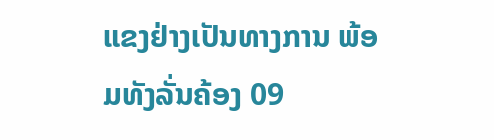ແຂງຢ່າງເປັນທາງການ ພ້ອມທັງລັ່ນຄ້ອງ 09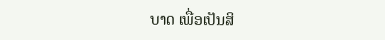ບາດ ເພື່ອເປັນສິ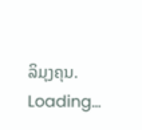ລິມຸງຄຸນ.
Loading...